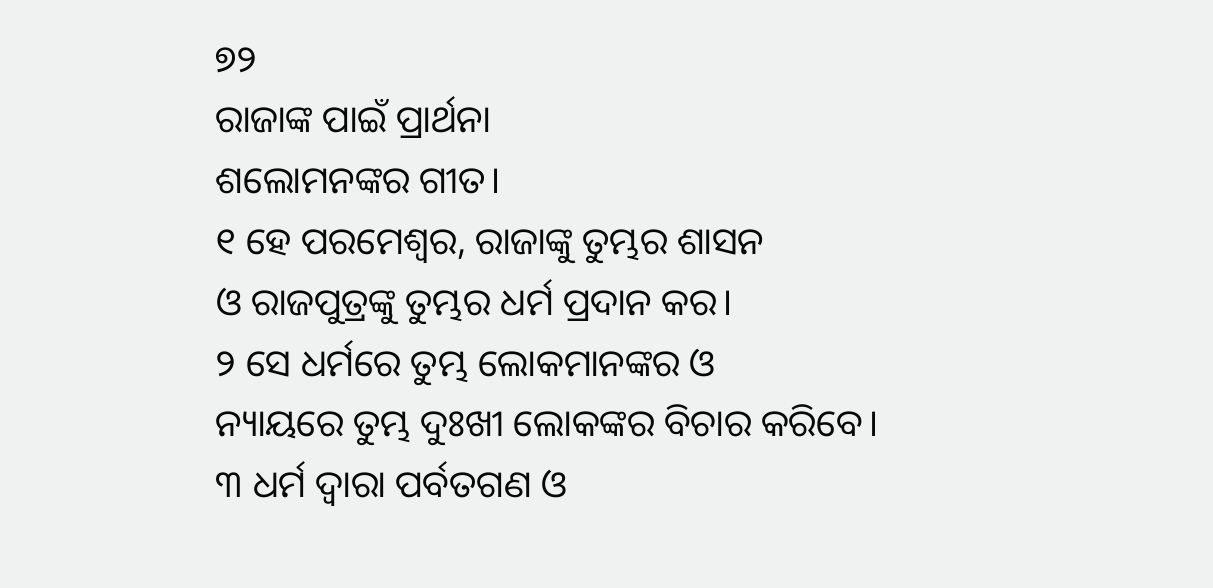୭୨
ରାଜାଙ୍କ ପାଇଁ ପ୍ରାର୍ଥନା
ଶଲୋମନଙ୍କର ଗୀତ।
୧ ହେ ପରମେଶ୍ୱର, ରାଜାଙ୍କୁ ତୁମ୍ଭର ଶାସନ
ଓ ରାଜପୁତ୍ରଙ୍କୁ ତୁମ୍ଭର ଧର୍ମ ପ୍ରଦାନ କର।
୨ ସେ ଧର୍ମରେ ତୁମ୍ଭ ଲୋକମାନଙ୍କର ଓ
ନ୍ୟାୟରେ ତୁମ୍ଭ ଦୁଃଖୀ ଲୋକଙ୍କର ବିଚାର କରିବେ।
୩ ଧର୍ମ ଦ୍ୱାରା ପର୍ବତଗଣ ଓ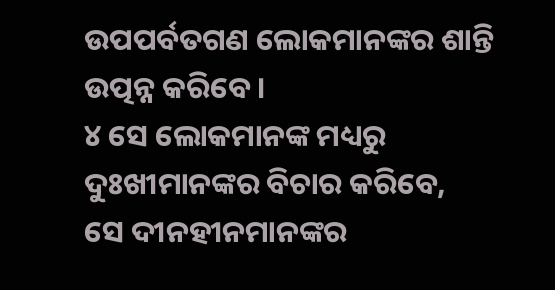ଉପପର୍ବତଗଣ ଲୋକମାନଙ୍କର ଶାନ୍ତି ଉତ୍ପନ୍ନ କରିବେ।
୪ ସେ ଲୋକମାନଙ୍କ ମଧ୍ୟରୁ ଦୁଃଖୀମାନଙ୍କର ବିଚାର କରିବେ,
ସେ ଦୀନହୀନମାନଙ୍କର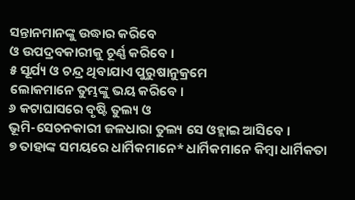ସନ୍ତାନମାନଙ୍କୁ ଉଦ୍ଧାର କରିବେ
ଓ ଉପଦ୍ରବକାରୀକୁ ଚୂର୍ଣ୍ଣ କରିବେ।
୫ ସୂର୍ଯ୍ୟ ଓ ଚନ୍ଦ୍ର ଥିବାଯାଏ ପୁରୁଷାନୁକ୍ରମେ
ଲୋକମାନେ ତୁମ୍ଭଙ୍କୁ ଭୟ କରିବେ।
୬ କଟାଘାସରେ ବୃଷ୍ଟି ତୁଲ୍ୟ ଓ
ଭୂମି-ସେଚନକାରୀ ଜଳଧାରା ତୁଲ୍ୟ ସେ ଓହ୍ଲାଇ ଆସିବେ।
୭ ତାହାଙ୍କ ସମୟରେ ଧାର୍ମିକମାନେ* ଧାର୍ମିକମାନେ କିମ୍ବା ଧାର୍ମିକତା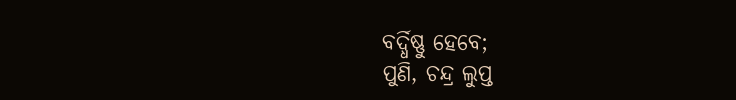ବର୍ଦ୍ଧିଷ୍ଣୁ ହେବେ;
ପୁଣି, ଚନ୍ଦ୍ର ଲୁପ୍ତ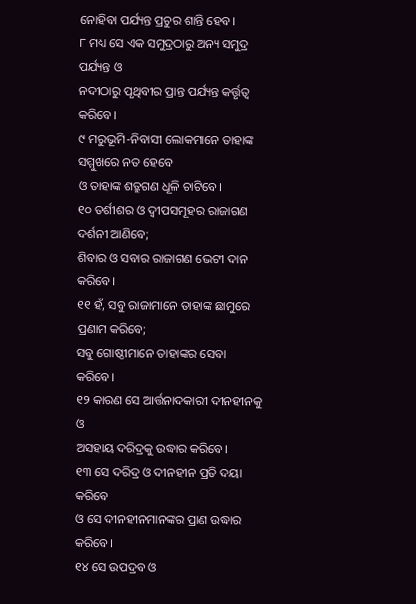ନୋହିବା ପର୍ଯ୍ୟନ୍ତ ପ୍ରଚୁର ଶାନ୍ତି ହେବ।
୮ ମଧ୍ୟ ସେ ଏକ ସମୁଦ୍ରଠାରୁ ଅନ୍ୟ ସମୁଦ୍ର ପର୍ଯ୍ୟନ୍ତ ଓ
ନଦୀଠାରୁ ପୃଥିବୀର ପ୍ରାନ୍ତ ପର୍ଯ୍ୟନ୍ତ କର୍ତ୍ତୃତ୍ୱ କରିବେ।
୯ ମରୁଭୂମି-ନିବାସୀ ଲୋକମାନେ ତାହାଙ୍କ ସମ୍ମୁଖରେ ନତ ହେବେ
ଓ ତାହାଙ୍କ ଶତ୍ରୁଗଣ ଧୂଳି ଚାଟିବେ।
୧୦ ତର୍ଶୀଶର ଓ ଦ୍ୱୀପସମୂହର ରାଜାଗଣ ଦର୍ଶନୀ ଆଣିବେ;
ଶିବାର ଓ ସବାର ରାଜାଗଣ ଭେଟୀ ଦାନ କରିବେ।
୧୧ ହଁ, ସବୁ ରାଜାମାନେ ତାହାଙ୍କ ଛାମୁରେ ପ୍ରଣାମ କରିବେ;
ସବୁ ଗୋଷ୍ଠୀମାନେ ତାହାଙ୍କର ସେବା କରିବେ।
୧୨ କାରଣ ସେ ଆର୍ତ୍ତନାଦକାରୀ ଦୀନହୀନକୁ ଓ
ଅସହାୟ ଦରିଦ୍ରକୁ ଉଦ୍ଧାର କରିବେ।
୧୩ ସେ ଦରିଦ୍ର ଓ ଦୀନହୀନ ପ୍ରତି ଦୟା କରିବେ
ଓ ସେ ଦୀନହୀନମାନଙ୍କର ପ୍ରାଣ ଉଦ୍ଧାର କରିବେ।
୧୪ ସେ ଉପଦ୍ରବ ଓ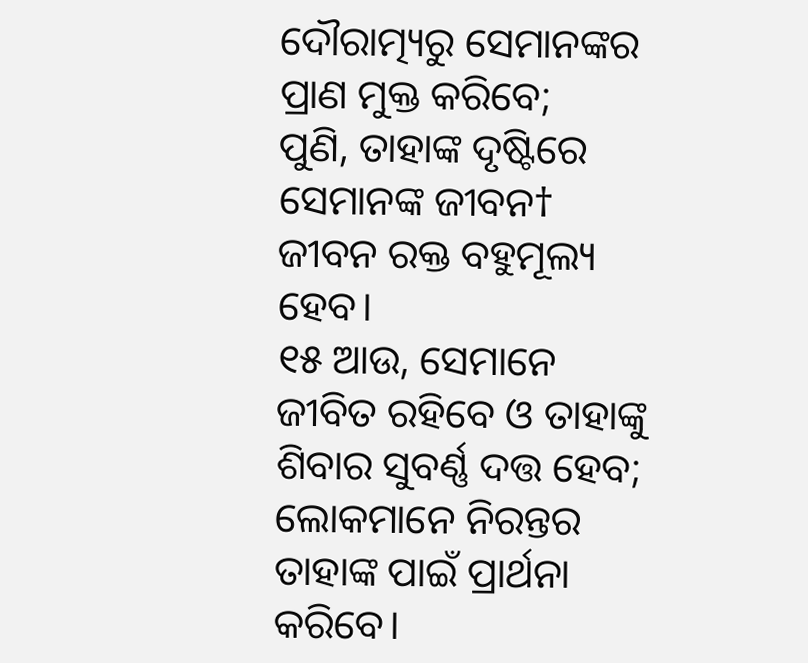ଦୌରାତ୍ମ୍ୟରୁ ସେମାନଙ୍କର ପ୍ରାଣ ମୁକ୍ତ କରିବେ;
ପୁଣି, ତାହାଙ୍କ ଦୃଷ୍ଟିରେ ସେମାନଙ୍କ ଜୀବନ† ଜୀବନ ରକ୍ତ ବହୁମୂଲ୍ୟ ହେବ।
୧୫ ଆଉ, ସେମାନେ ଜୀବିତ ରହିବେ ଓ ତାହାଙ୍କୁ ଶିବାର ସୁବର୍ଣ୍ଣ ଦତ୍ତ ହେବ;
ଲୋକମାନେ ନିରନ୍ତର ତାହାଙ୍କ ପାଇଁ ପ୍ରାର୍ଥନା କରିବେ।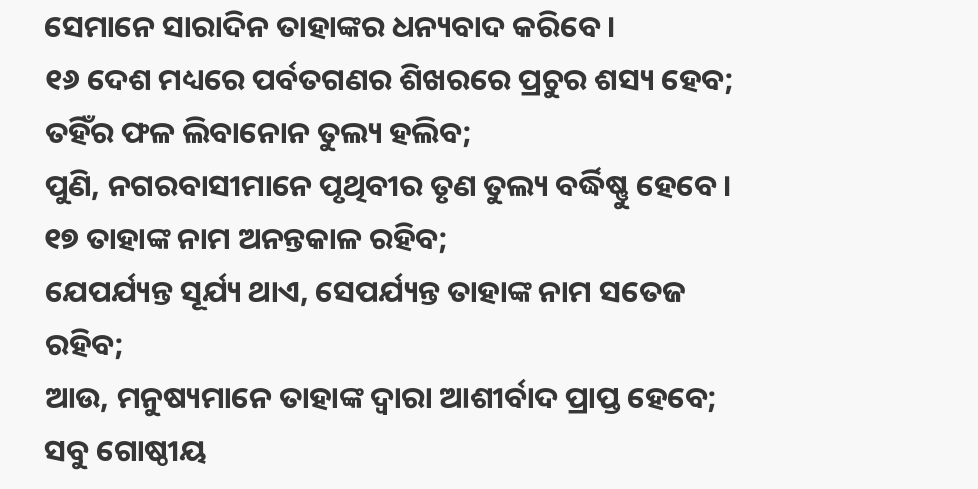ସେମାନେ ସାରାଦିନ ତାହାଙ୍କର ଧନ୍ୟବାଦ କରିବେ।
୧୬ ଦେଶ ମଧ୍ୟରେ ପର୍ବତଗଣର ଶିଖରରେ ପ୍ରଚୁର ଶସ୍ୟ ହେବ;
ତହିଁର ଫଳ ଲିବାନୋନ ତୁଲ୍ୟ ହଲିବ;
ପୁଣି, ନଗରବାସୀମାନେ ପୃଥିବୀର ତୃଣ ତୁଲ୍ୟ ବର୍ଦ୍ଧିଷ୍ଣୁ ହେବେ।
୧୭ ତାହାଙ୍କ ନାମ ଅନନ୍ତକାଳ ରହିବ;
ଯେପର୍ଯ୍ୟନ୍ତ ସୂର୍ଯ୍ୟ ଥାଏ, ସେପର୍ଯ୍ୟନ୍ତ ତାହାଙ୍କ ନାମ ସତେଜ ରହିବ;
ଆଉ, ମନୁଷ୍ୟମାନେ ତାହାଙ୍କ ଦ୍ୱାରା ଆଶୀର୍ବାଦ ପ୍ରାପ୍ତ ହେବେ;
ସବୁ ଗୋଷ୍ଠୀୟ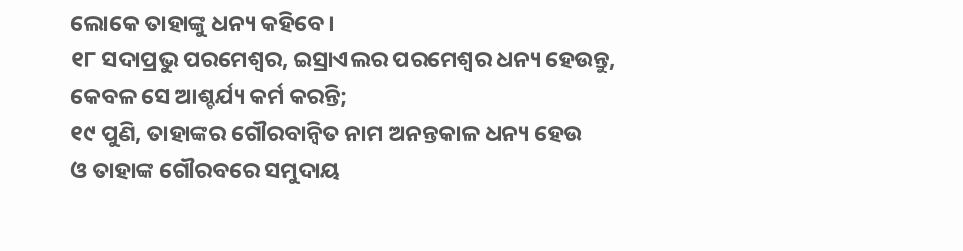ଲୋକେ ତାହାଙ୍କୁ ଧନ୍ୟ କହିବେ।
୧୮ ସଦାପ୍ରଭୁ ପରମେଶ୍ୱର, ଇସ୍ରାଏଲର ପରମେଶ୍ୱର ଧନ୍ୟ ହେଉନ୍ତୁ,
କେବଳ ସେ ଆଶ୍ଚର୍ଯ୍ୟ କର୍ମ କରନ୍ତି;
୧୯ ପୁଣି, ତାହାଙ୍କର ଗୌରବାନ୍ୱିତ ନାମ ଅନନ୍ତକାଳ ଧନ୍ୟ ହେଉ
ଓ ତାହାଙ୍କ ଗୌରବରେ ସମୁଦାୟ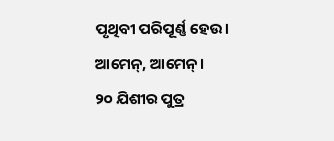ପୃଥିବୀ ପରିପୂର୍ଣ୍ଣ ହେଉ।
ଆମେନ୍, ଆମେନ୍।
୨୦ ଯିଶୀର ପୁତ୍ର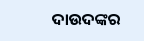ଦାଉଦଙ୍କର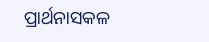ପ୍ରାର୍ଥନାସକଳ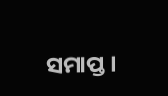ସମାପ୍ତ।